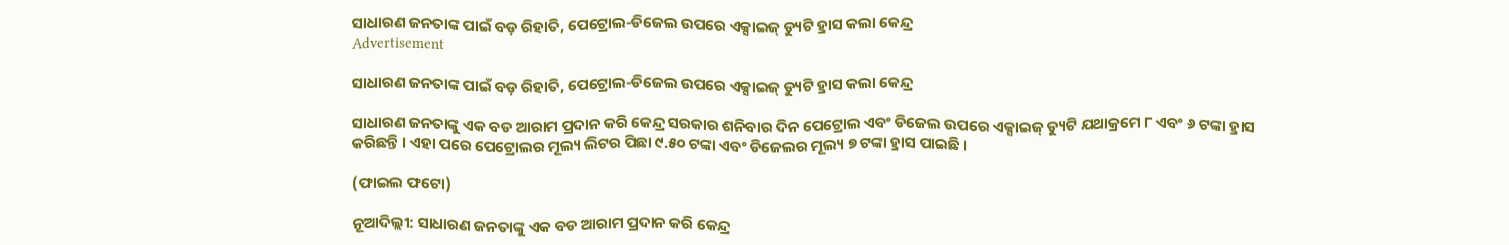ସାଧାରଣ ଜନତାଙ୍କ ପାଇଁ ବଡ଼ ରିହାତି, ପେଟ୍ରୋଲ-ଡିଜେଲ ଉପରେ ଏକ୍ସାଇଜ୍ ଡ୍ୟୁଟି ହ୍ରାସ କଲା କେନ୍ଦ୍ର
Advertisement

ସାଧାରଣ ଜନତାଙ୍କ ପାଇଁ ବଡ଼ ରିହାତି, ପେଟ୍ରୋଲ-ଡିଜେଲ ଉପରେ ଏକ୍ସାଇଜ୍ ଡ୍ୟୁଟି ହ୍ରାସ କଲା କେନ୍ଦ୍ର

ସାଧାରଣ ଜନତାଙ୍କୁ ଏକ ବଡ ଆରାମ ପ୍ରଦାନ କରି କେନ୍ଦ୍ର ସରକାର ଶନିବାର ଦିନ ପେଟ୍ରୋଲ ଏବଂ ଡିଜେଲ ଉପରେ ଏକ୍ସାଇଜ୍ ଡ୍ୟୁଟି ଯଥାକ୍ରମେ ୮ ଏବଂ ୬ ଟଙ୍କା ହ୍ରାସ କରିଛନ୍ତି । ଏହା ପରେ ପେଟ୍ରୋଲର ମୂଲ୍ୟ ଲିଟର ପିଛା ୯.୫୦ ଟଙ୍କା ଏବଂ ଡିଜେଲର ମୂଲ୍ୟ ୭ ଟଙ୍କା ହ୍ରାସ ପାଇଛି ।

(ଫାଇଲ ଫଟୋ)

ନୂଆଦିଲ୍ଲୀ: ସାଧାରଣ ଜନତାଙ୍କୁ ଏକ ବଡ ଆରାମ ପ୍ରଦାନ କରି କେନ୍ଦ୍ର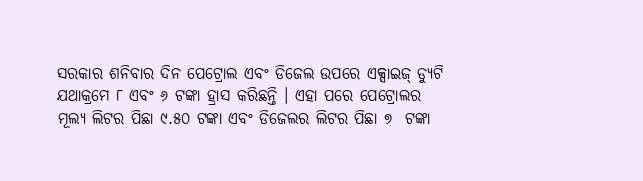ସରକାର ଶନିବାର ଦିନ ପେଟ୍ରୋଲ ଏବଂ ଡିଜେଲ ଉପରେ ଏକ୍ସାଇଜ୍ ଡ୍ୟୁଟି ଯଥାକ୍ରମେ ୮ ଏବଂ ୬ ଟଙ୍କା ହ୍ରାସ କରିଛନ୍ତି । ଏହା ପରେ ପେଟ୍ରୋଲର ମୂଲ୍ୟ ଲିଟର ପିଛା ୯.୫୦ ଟଙ୍କା ଏବଂ ଡିଜେଲର ଲିଟର ପିଛା ୭  ଟଙ୍କା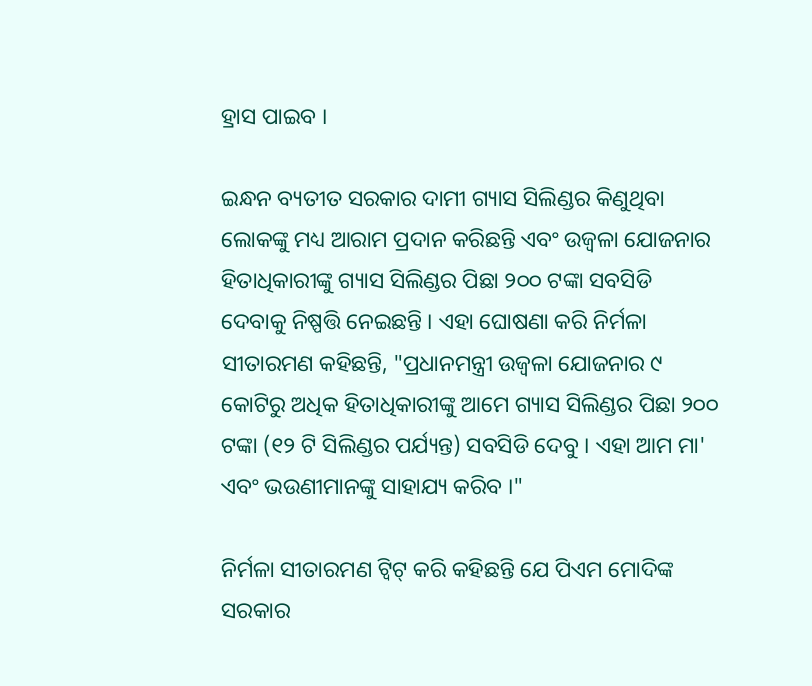ହ୍ରାସ ପାଇବ ।

ଇନ୍ଧନ ବ୍ୟତୀତ ସରକାର ଦାମୀ ଗ୍ୟାସ ସିଲିଣ୍ଡର କିଣୁଥିବା ଲୋକଙ୍କୁ ମଧ୍ୟ ଆରାମ ପ୍ରଦାନ କରିଛନ୍ତି ଏବଂ ଉଜ୍ବଳା ଯୋଜନାର ହିତାଧିକାରୀଙ୍କୁ ଗ୍ୟାସ ସିଲିଣ୍ଡର ପିଛା ୨୦୦ ଟଙ୍କା ସବସିଡି ଦେବାକୁ ନିଷ୍ପତ୍ତି ନେଇଛନ୍ତି । ଏହା ଘୋଷଣା କରି ନିର୍ମଳା ସୀତାରମଣ କହିଛନ୍ତି, "ପ୍ରଧାନମନ୍ତ୍ରୀ ଉଜ୍ବଳା ଯୋଜନାର ୯ କୋଟିରୁ ଅଧିକ ହିତାଧିକାରୀଙ୍କୁ ଆମେ ଗ୍ୟାସ ସିଲିଣ୍ଡର ପିଛା ୨୦୦ ଟଙ୍କା (୧୨ ଟି ସିଲିଣ୍ଡର ପର୍ଯ୍ୟନ୍ତ) ସବସିଡି ଦେବୁ । ଏହା ଆମ ମା' ଏବଂ ଭଉଣୀମାନଙ୍କୁ ସାହାଯ୍ୟ କରିବ ।"

ନିର୍ମଳା ସୀତାରମଣ ଟ୍ୱିଟ୍ କରି କହିଛନ୍ତି ଯେ ପିଏମ ମୋଦିଙ୍କ ସରକାର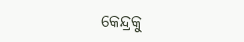କେନ୍ଦ୍ରକୁ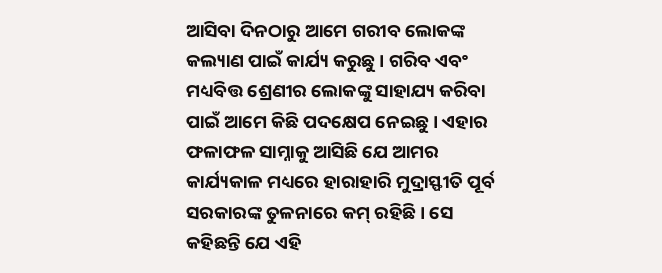ଆସିବା ଦିନଠାରୁ ଆମେ ଗରୀବ ଲୋକଙ୍କ କଲ୍ୟାଣ ପାଇଁ କାର୍ଯ୍ୟ କରୁଛୁ । ଗରିବ ଏବଂ ମଧ୍ୟବିତ୍ତ ଶ୍ରେଣୀର ଲୋକଙ୍କୁ ସାହାଯ୍ୟ କରିବା ପାଇଁ ଆମେ କିଛି ପଦକ୍ଷେପ ନେଇଛୁ । ଏହାର ଫଳାଫଳ ସାମ୍ନାକୁ ଆସିଛି ଯେ ଆମର କାର୍ଯ୍ୟକାଳ ମଧ୍ୟରେ ହାରାହାରି ମୁଦ୍ରାସ୍ଫୀତି ପୂର୍ବ ସରକାରଙ୍କ ତୁଳନାରେ କମ୍ ରହିଛି । ସେ କହିଛନ୍ତି ଯେ ଏହି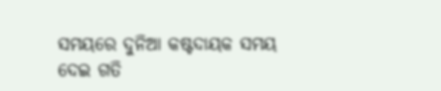ସମୟରେ ଦୁନିଆ କଷ୍ଟଦାୟକ ସମୟ ଦେଇ ଗତି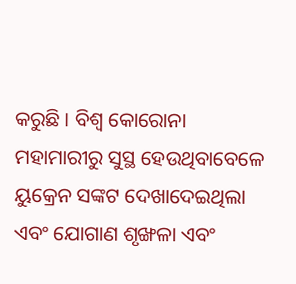କରୁଛି । ବିଶ୍ୱ କୋରୋନା ମହାମାରୀରୁ ସୁସ୍ଥ ହେଉଥିବାବେଳେ ୟୁକ୍ରେନ ସଙ୍କଟ ଦେଖାଦେଇଥିଲା ଏବଂ ଯୋଗାଣ ଶୃଙ୍ଖଳା ଏବଂ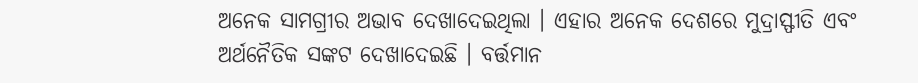ଅନେକ ସାମଗ୍ରୀର ଅଭାବ ଦେଖାଦେଇଥିଲା । ଏହାର ଅନେକ ଦେଶରେ ମୁଦ୍ରାସ୍ଫୀତି ଏବଂ ଅର୍ଥନୈତିକ ସଙ୍କଟ ଦେଖାଦେଇଛି । ବର୍ତ୍ତମାନ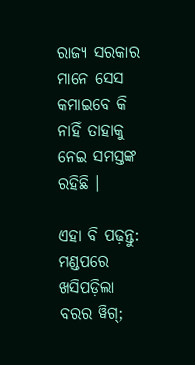ରାଜ୍ୟ ସରକାର ମାନେ ସେସ କମାଇବେ କି ନାହିଁ ତାହାକୁ ନେଇ ସମସ୍ତଙ୍କ ରହିଛି ।

ଏହା ବି ପଢ଼ନ୍ତୁ: ମଣ୍ଡପରେ ଖସିପଡ଼ିଲା ବରର ୱିଗ୍;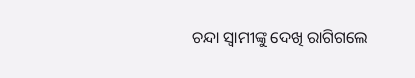ଚନ୍ଦା ସ୍ୱାମୀଙ୍କୁ ଦେଖି ରାଗିଗଲେ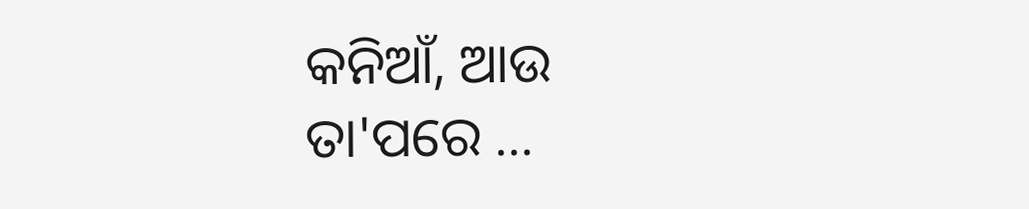କନିଆଁ, ଆଉ ତା'ପରେ ...